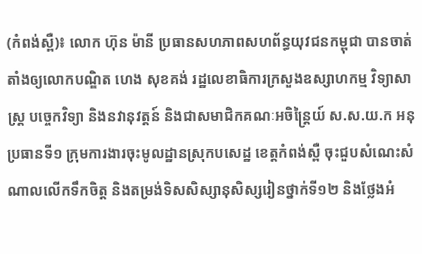(កំពង់ស្ពឺ)៖ លោក ហ៊ុន ម៉ានី ប្រធានសហភាពសហព័ន្ធយុវជនកម្ពុជា បានចាត់តាំងឲ្យលោកបណ្ឌិត ហេង សុខគង់ រដ្ឋលេខាធិការក្រសួងឧស្សាហកម្ម វិទ្យាសាស្ត្រ បច្ចេកវិទ្យា និងនវានុវត្តន៍ និងជាសមាជិកគណៈអចិន្ត្រៃយ៍ ស.ស.យ.ក អនុប្រធានទី១ ក្រុមការងារចុះមូលដ្ឋានស្រុកបសេដ្ឋ ខេត្តកំពង់ស្ពឺ ចុះជួបសំណេះសំណាលលើកទឹកចិត្ត និងតម្រង់ទិសសិស្សានុសិស្សរៀនថ្នាក់ទី១២ និងថ្លែងអំ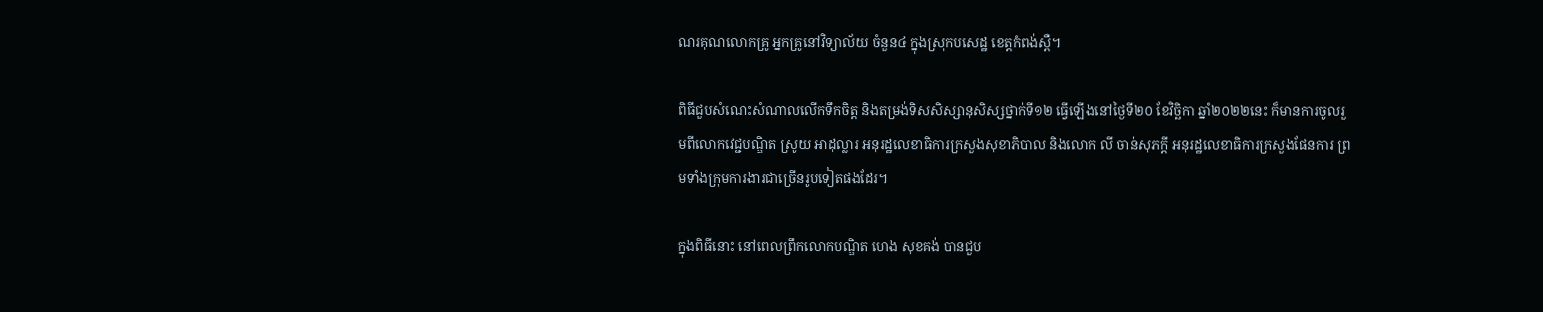ណរគុណលោកគ្រូ អ្នកគ្រូនៅវិទ្យាល័យ ចំនួន៤ ក្នុងស្រុកបសេដ្ឋ ខេត្តកំពង់ស្ពឺ។

ពិធីជួបសំណេះសំណាលលើកទឹកចិត្ត និងតម្រង់ទិសសិស្សានុសិស្សថ្នាក់ទី១២ ធ្វើឡើងនៅថ្ងៃទី២០ ខែវិច្ឆិកា ឆ្នាំ២០២២នេះ ក៏មានការចូលរួមពីលោកវេជ្ជបណ្ឌិត ស្រូយ អាដុល្លារ អនុរដ្ឋលេខាធិការក្រសួងសុខាភិបាល និងលោក លី ចាន់សុភក្តី អនុរដ្ឋលេខាធិការក្រសួងផែនការ ព្រមទាំងក្រុមការងារជាច្រើនរូបទៀតផងដែរ។

ក្នុងពិធីនោះ នៅពេលព្រឹកលោកបណ្ឌិត ហេង សុខគង់ បានជួប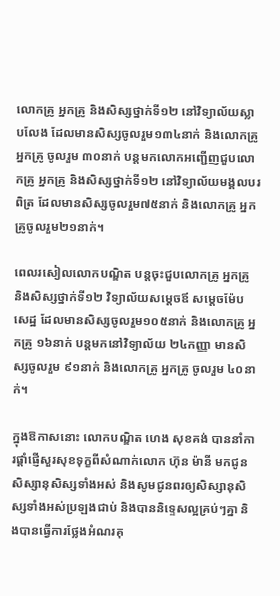លោកគ្រូ អ្នកគ្រូ និងសិស្សថ្នាក់ទី១២ នៅវិទ្យាល័យស្លាបលែង ដែលមានសិស្សចូលរួម១៣៤នាក់ និងលោកគ្រូ អ្នកគ្រូ ចូលរួម ៣០នាក់ បន្តមកលោកអញ្ជើញជួបលោកគ្រូ អ្នកគ្រូ និងសិស្សថ្នាក់ទី១២ នៅវិទ្យាល័យមង្គលបរពិត្រ ដែលមានសិស្សចូលរួម៧៥នាក់ និងលោកគ្រូ អ្នកគ្រូចូលរួម២១នាក់។

ពេលរសៀលលោកបណ្ឌិត បន្តចុះជួបលោកគ្រូ អ្នកគ្រូ និងសិស្សថ្នាក់ទី១២ វិទ្យាល័យសម្តេចឪ សម្តេចម៉ែបសេដ្ឋ ដែលមានសិស្សចូលរួម១០៥នាក់ និងលោកគ្រូ អ្នកគ្រូ ១៦នាក់ បន្តមកនៅវិទ្យាល័យ ២៤កញ្ញា មានសិស្សចូលរួម ៩១នាក់ និងលោកគ្រូ អ្នកគ្រូ ចូលរួម ៤០នាក់។

ក្នុងឱកាសនោះ លោកបណ្ឌិត ហេង សុខគង់ បាននាំការផ្ដាំផ្ញើសួរសុខទុក្ខពីសំណាក់លោក ហ៊ុន ម៉ានី មកជូនសិស្សានុសិស្សទាំងអស់ និងសូមជូនពរឲ្យសិស្សានុសិស្សទាំងអស់ប្រឡងជាប់ និងបាននិទ្ទេសល្អគ្រប់ៗគ្នា និងបានធ្វើការថ្លែងអំណរគុ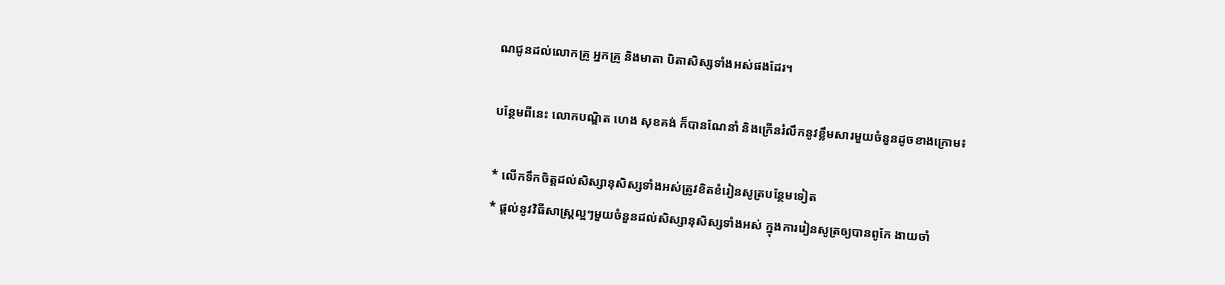ណជូនដល់លោកគ្រូ អ្នកគ្រូ និងមាតា បិតាសិស្សទាំងអស់ផងដែរ។

បន្ថែមពីនេះ លោកបណ្ឌិត ហេង សុខគង់ ក៏បានណែនាំ និងក្រើនរំលឹកនូវខ្លឹមសារមួយចំនួនដូចខាងក្រោម៖

* លើកទឹកចិត្តដល់សិស្សានុសិស្សទាំងអស់ត្រូវខិតខំរៀនសូត្របន្ថែមទៀត
* ផ្តល់នូវវិធីសាស្ត្រល្អៗមួយចំនួនដល់សិស្សានុសិស្សទាំងអស់ ក្នុងការរៀនសូត្រឲ្យបានពូកែ ងាយចាំ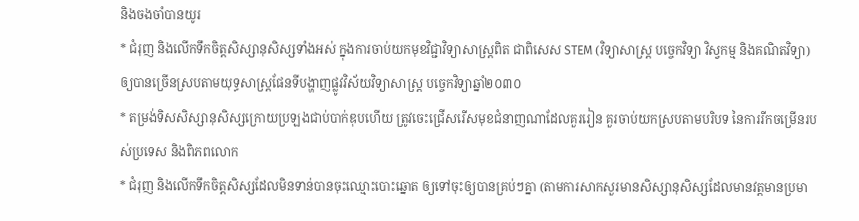និងចងចាំបានយូរ
* ជំរុញ និងលើកទឹកចិត្តសិស្សានុសិស្សទាំងអស់ ក្នុងការចាប់យកមុខវិជ្ជាវិទ្យាសាស្ត្រពិត ជាពិសេស STEM (វិទ្យាសាស្រ្ត បច្ចេកវិទ្យា វិស្វកម្ម និងគណិតវិទ្យា) ឲ្យបានច្រើនស្របតាមយុទ្ធសាស្រ្តផែនទីបង្ហាញផ្លូវវិស័យវិទ្យាសាស្ត្រ បច្ចេកវិទ្យាឆ្នាំ២០៣០
* តម្រង់ទិសសិស្សានុសិស្សក្រោយប្រឡងជាប់បាក់ឌុបហើយ ត្រូវចេះជ្រើសរើសមុខជំនាញណាដែលគួររៀន គួរចាប់យកស្របតាមបរិបទ នៃការរីកចម្រើនរបស់ប្រទេស និងពិភពលោក
* ជំរុញ និងលើកទឹកចិត្តសិស្សដែលមិនទាន់បានចុះឈ្មោះបោះឆ្នោត ឲ្យទៅចុះឲ្យបានគ្រប់ៗគ្នា (តាមការសាកសួរមានសិស្សានុសិស្សដែលមានវត្តមានប្រមា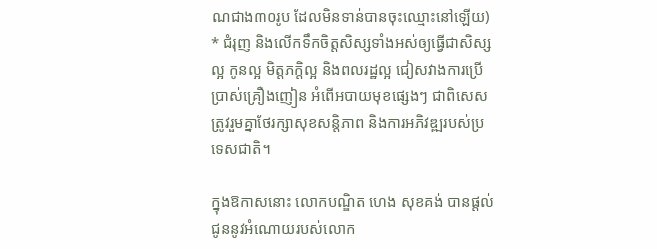ណជាង៣០រូប ដែលមិនទាន់បានចុះឈ្មោះនៅឡើយ)
* ជំរុញ និងលើកទឹកចិត្តសិស្សទាំងអស់ឲ្យធ្វើជាសិស្សល្អ កូនល្អ មិត្តភក្តិល្អ និងពលរដ្ឋល្អ ជៀសវាងការប្រើប្រាស់គ្រឿងញៀន អំពើអបាយមុខផ្សេងៗ ជាពិសេសត្រូវរួមគ្នាថែរក្សាសុខសន្តិភាព និងការអភិវឌ្ឍរបស់ប្រទេសជាតិ។

ក្នុងឱកាសនោះ លោកបណ្ឌិត ហេង សុខគង់ បានផ្តល់ជូននូវអំណោយរបស់លោក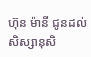ហ៊ុន ម៉ានី ជូនដល់សិស្សានុសិ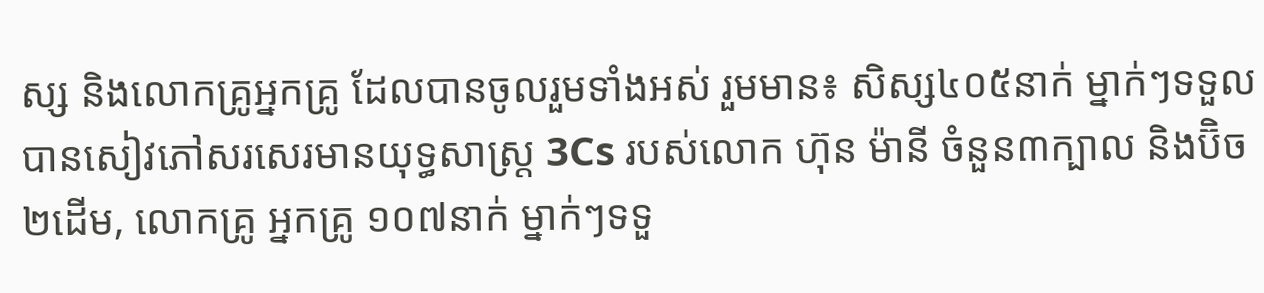ស្ស និងលោកគ្រូអ្នកគ្រូ ដែលបានចូលរួមទាំងអស់ រួមមាន៖ សិស្ស៤០៥នាក់ ម្នាក់ៗទទួលបានសៀវភៅសរសេរមានយុទ្ធសាស្ត្រ 3Cs របស់លោក ហ៊ុន ម៉ានី ចំនួន៣ក្បាល និងប៊ិច២ដើម, លោកគ្រូ អ្នកគ្រូ ១០៧នាក់ ម្នាក់ៗទទួ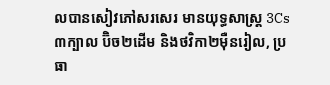លបានសៀវភៅសរសេរ មានយុទ្ធសាស្ត្រ 3Cs ៣ក្បាល ប៊ិច២ដើម និងថវិកា២ម៉ឺនរៀល, ប្រធា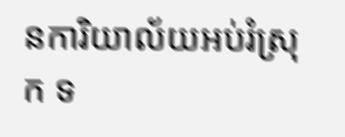នការិយាល័យអប់រំស្រុក ទ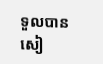ទួលបានសៀ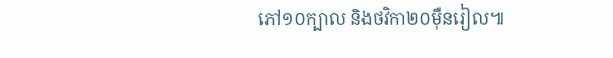ភៅ១០ក្បាល និងថវិកា២០ម៉ឺនរៀល៕